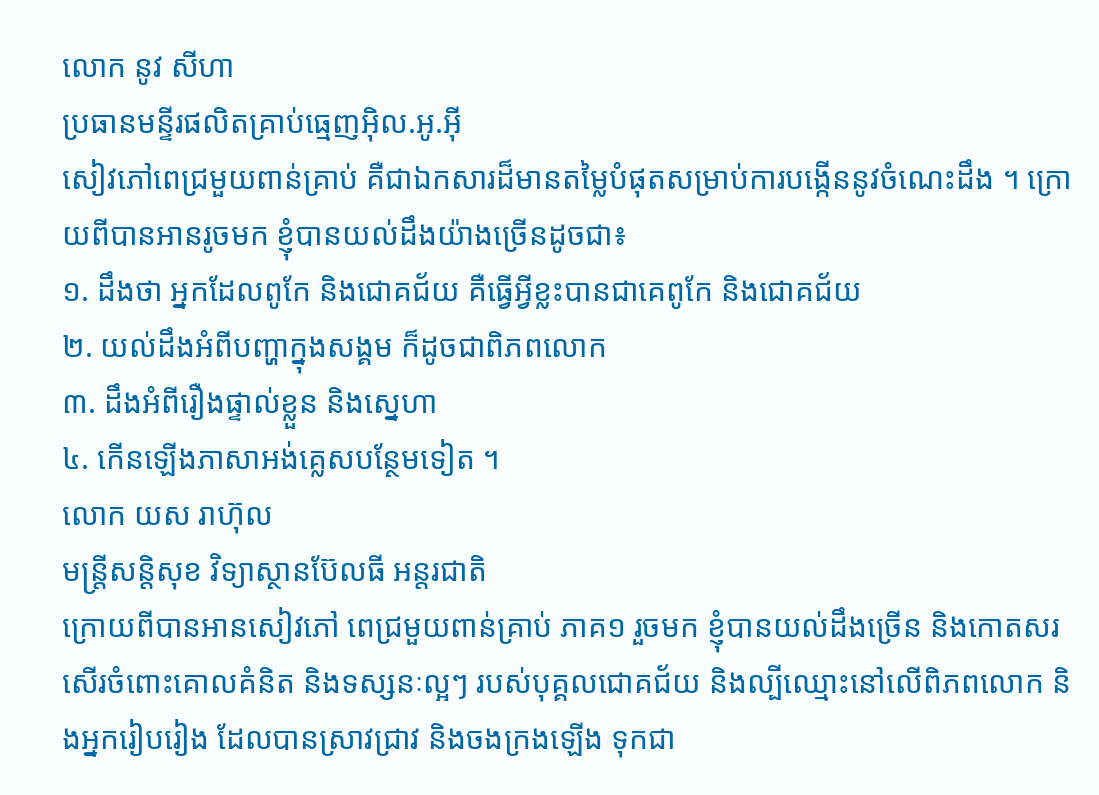លោក នូវ សីហា
ប្រធានមន្ទីរផលិតគ្រាប់ធ្មេញអ៊ិល.អូ.អ៊ី
សៀវភៅពេជ្រមួយពាន់គ្រាប់ គឺជាឯកសារដ៏មានតម្លៃបំផុតសម្រាប់ការបង្កើននូវចំណេះដឹង ។ ក្រោយពីបានអានរូចមក ខ្ញុំបានយល់ដឹងយ៉ាងច្រើនដូចជា៖
១. ដឹងថា អ្នកដែលពូកែ និងជោគជ័យ គឺធ្វើអ្វីខ្លះបានជាគេពូកែ និងជោគជ័យ
២. យល់ដឹងអំពីបញ្ហាក្នុងសង្គម ក៏ដូចជាពិភពលោក
៣. ដឹងអំពីរឿងផ្ទាល់ខ្លួន និងស្នេហា
៤. កើនឡើងភាសាអង់គ្លេសបន្ថែមទៀត ។
លោក យស រាហ៊ុល
មន្រ្តីសន្តិសុខ វិទ្យាស្ថានប៊ែលធី អន្តរជាតិ
ក្រោយពីបានអានសៀវភៅ ពេជ្រមួយពាន់គ្រាប់ ភាគ១ រួចមក ខ្ញុំបានយល់ដឹងច្រើន និងកោតសរសើរចំពោះគោលគំនិត និងទស្សនៈល្អៗ របស់បុគ្គលជោគជ័យ និងល្បីឈ្មោះនៅលើពិភពលោក និងអ្នករៀបរៀង ដែលបានស្រាវជ្រាវ និងចងក្រងឡើង ទុកជា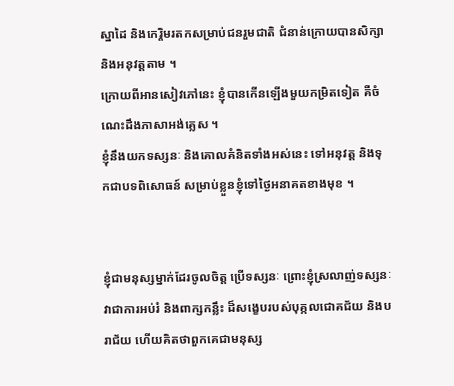ស្នាដៃ និងកេរ្តិមរតកសម្រាប់ជនរួមជាតិ ជំនាន់ក្រោយបានសិក្សា និងអនុវត្តតាម ។
ក្រោយពីអានសៀវភៅនេះ ខ្ញុំបានកើនឡើងមួយកម្រិតទៀត គឺចំណេះដឹងភាសាអង់គ្លេស ។
ខ្ញុំនឹងយកទស្សនៈ និងគោលគំនិតទាំងអស់នេះ ទៅអនុវត្ត និងទុកជាបទពិសោធន៍ សម្រាប់ខ្លួនខ្ញុំទៅថ្ងៃអនាគតខាងមុខ ។


ខ្ញុំជាមនុស្សម្នាក់ដែរចូលចិត្ត ប្រើទស្សនៈ ព្រោះខ្ញុំស្រលាញ់ទស្សនៈ វាជាការអប់រំ និងពាក្សកន្លឹះ ដ៏សង្ខេបរបស់បុគ្កលជោគជ័យ និងបរាជ័យ ហើយគិតថាពួកគេជាមនុស្ស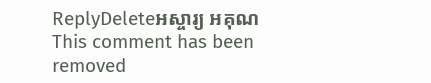ReplyDeleteអស្ចារ្យ អគុណ
This comment has been removed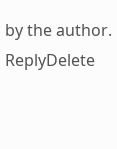by the author.
ReplyDelete